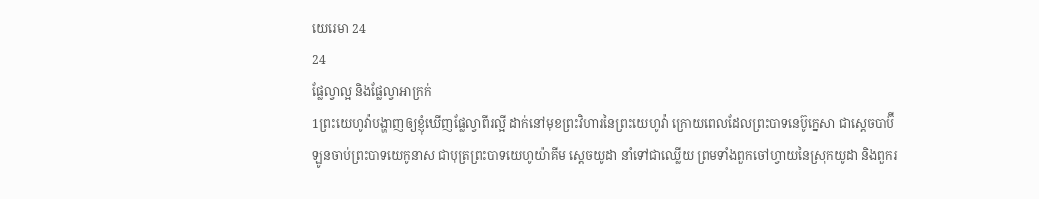យេរេមា 24
24
ផ្លែល្វាល្អ និងផ្លែល្វាអាក្រក់
1ព្រះយេហូវ៉ាបង្ហាញឲ្យខ្ញុំឃើញផ្លែល្វាពីរល្អី ដាក់នៅមុខព្រះវិហារនៃព្រះយេហូវ៉ា ក្រោយពេលដែលព្រះបាទនេប៊ូក្នេសា ជាស្តេចបាប៊ីឡូនចាប់ព្រះបាទយេកូនាស ជាបុត្រព្រះបាទយេហូយ៉ាគីម ស្តេចយូដា នាំទៅជាឈ្លើយ ព្រមទាំងពួកចៅហ្វាយនៃស្រុកយូដា និងពួករ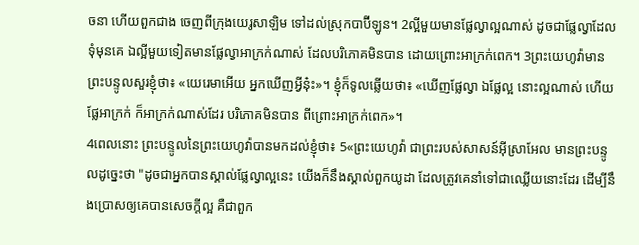ចនា ហើយពួកជាង ចេញពីក្រុងយេរូសាឡិម ទៅដល់ស្រុកបាប៊ីឡូន។ 2ល្អីមួយមានផ្លែល្វាល្អណាស់ ដូចជាផ្លែល្វាដែលទុំមុនគេ ឯល្អីមួយទៀតមានផ្លែល្វាអាក្រក់ណាស់ ដែលបរិភោគមិនបាន ដោយព្រោះអាក្រក់ពេក។ 3ព្រះយេហូវ៉ាមានព្រះបន្ទូលសួរខ្ញុំថា៖ «យេរេមាអើយ អ្នកឃើញអ្វីនុ៎ះ»។ ខ្ញុំក៏ទូលឆ្លើយថា៖ «ឃើញផ្លែល្វា ឯផ្លែល្អ នោះល្អណាស់ ហើយផ្លែអាក្រក់ ក៏អាក្រក់ណាស់ដែរ បរិភោគមិនបាន ពីព្រោះអាក្រក់ពេក»។
4ពេលនោះ ព្រះបន្ទូលនៃព្រះយេហូវ៉ាបានមកដល់ខ្ញុំថា៖ 5«ព្រះយេហូវ៉ា ជាព្រះរបស់សាសន៍អ៊ីស្រាអែល មានព្រះបន្ទូលដូច្នេះថា "ដូចជាអ្នកបានស្គាល់ផ្លែល្វាល្អនេះ យើងក៏នឹងស្គាល់ពួកយូដា ដែលត្រូវគេនាំទៅជាឈ្លើយនោះដែរ ដើម្បីនឹងប្រោសឲ្យគេបានសេចក្ដីល្អ គឺជាពួក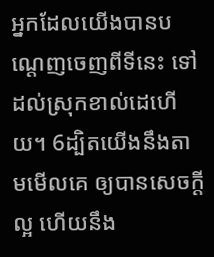អ្នកដែលយើងបានបណ្តេញចេញពីទីនេះ ទៅដល់ស្រុកខាល់ដេហើយ។ 6ដ្បិតយើងនឹងតាមមើលគេ ឲ្យបានសេចក្ដីល្អ ហើយនឹង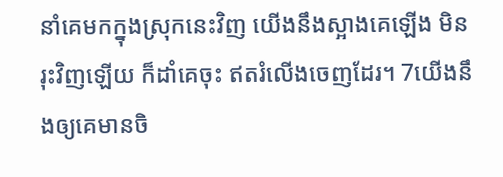នាំគេមកក្នុងស្រុកនេះវិញ យើងនឹងស្អាងគេឡើង មិនរុះវិញឡើយ ក៏ដាំគេចុះ ឥតរំលើងចេញដែរ។ 7យើងនឹងឲ្យគេមានចិ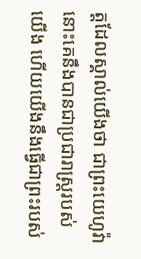ត្តដែលស្គាល់យើងថា ជាព្រះយេហូវ៉ា នោះគេនឹងបានជាប្រជារាស្ត្ររបស់យើង ហើយយើងនឹងធ្វើជាព្រះរបស់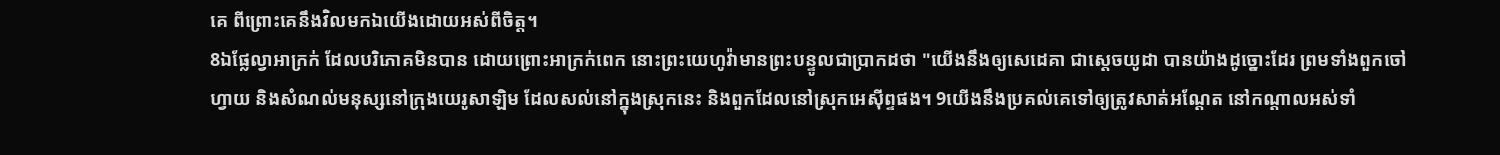គេ ពីព្រោះគេនឹងវិលមកឯយើងដោយអស់ពីចិត្ត។
8ឯផ្លែល្វាអាក្រក់ ដែលបរិភោគមិនបាន ដោយព្រោះអាក្រក់ពេក នោះព្រះយេហូវ៉ាមានព្រះបន្ទូលជាប្រាកដថា "យើងនឹងឲ្យសេដេគា ជាស្តេចយូដា បានយ៉ាងដូច្នោះដែរ ព្រមទាំងពួកចៅហ្វាយ និងសំណល់មនុស្សនៅក្រុងយេរូសាឡិម ដែលសល់នៅក្នុងស្រុកនេះ និងពួកដែលនៅស្រុកអេស៊ីព្ទផង។ 9យើងនឹងប្រគល់គេទៅឲ្យត្រូវសាត់អណ្តែត នៅកណ្ដាលអស់ទាំ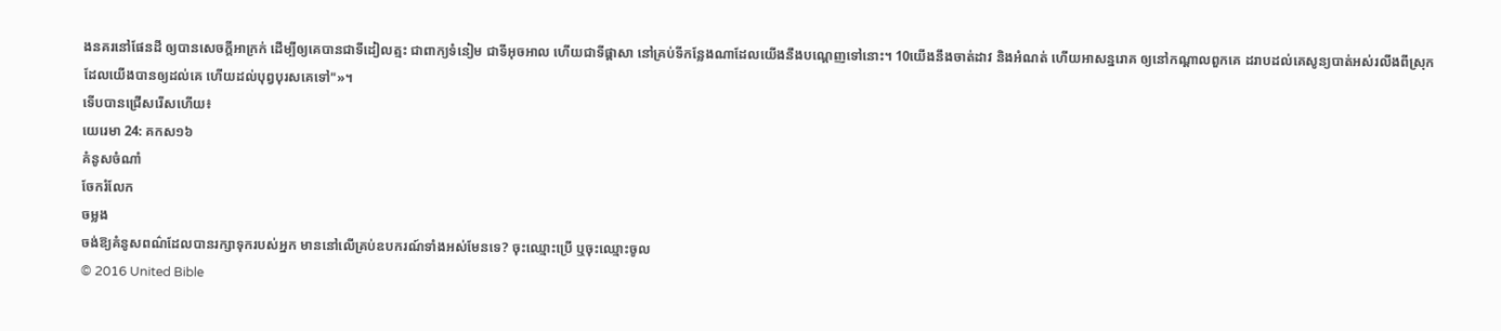ងនគរនៅផែនដី ឲ្យបានសេចក្ដីអាក្រក់ ដើម្បីឲ្យគេបានជាទីដៀលត្មះ ជាពាក្យទំនៀម ជាទីអុចអាល ហើយជាទីផ្ដាសា នៅគ្រប់ទីកន្លែងណាដែលយើងនឹងបណ្តេញទៅនោះ។ 10យើងនឹងចាត់ដាវ និងអំណត់ ហើយអាសន្នរោគ ឲ្យនៅកណ្ដាលពួកគេ ដរាបដល់គេសូន្យបាត់អស់រលីងពីស្រុកដែលយើងបានឲ្យដល់គេ ហើយដល់បុព្វបុរសគេទៅ"»។
ទើបបានជ្រើសរើសហើយ៖
យេរេមា 24: គកស១៦
គំនូសចំណាំ
ចែករំលែក
ចម្លង
ចង់ឱ្យគំនូសពណ៌ដែលបានរក្សាទុករបស់អ្នក មាននៅលើគ្រប់ឧបករណ៍ទាំងអស់មែនទេ? ចុះឈ្មោះប្រើ ឬចុះឈ្មោះចូល
© 2016 United Bible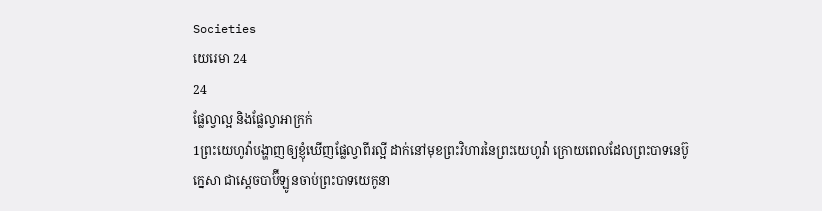Societies
យេរេមា 24
24
ផ្លែល្វាល្អ និងផ្លែល្វាអាក្រក់
1ព្រះយេហូវ៉ាបង្ហាញឲ្យខ្ញុំឃើញផ្លែល្វាពីរល្អី ដាក់នៅមុខព្រះវិហារនៃព្រះយេហូវ៉ា ក្រោយពេលដែលព្រះបាទនេប៊ូក្នេសា ជាស្តេចបាប៊ីឡូនចាប់ព្រះបាទយេកូនា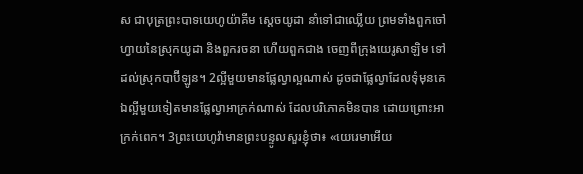ស ជាបុត្រព្រះបាទយេហូយ៉ាគីម ស្តេចយូដា នាំទៅជាឈ្លើយ ព្រមទាំងពួកចៅហ្វាយនៃស្រុកយូដា និងពួករចនា ហើយពួកជាង ចេញពីក្រុងយេរូសាឡិម ទៅដល់ស្រុកបាប៊ីឡូន។ 2ល្អីមួយមានផ្លែល្វាល្អណាស់ ដូចជាផ្លែល្វាដែលទុំមុនគេ ឯល្អីមួយទៀតមានផ្លែល្វាអាក្រក់ណាស់ ដែលបរិភោគមិនបាន ដោយព្រោះអាក្រក់ពេក។ 3ព្រះយេហូវ៉ាមានព្រះបន្ទូលសួរខ្ញុំថា៖ «យេរេមាអើយ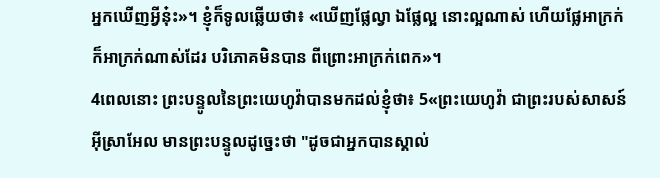អ្នកឃើញអ្វីនុ៎ះ»។ ខ្ញុំក៏ទូលឆ្លើយថា៖ «ឃើញផ្លែល្វា ឯផ្លែល្អ នោះល្អណាស់ ហើយផ្លែអាក្រក់ ក៏អាក្រក់ណាស់ដែរ បរិភោគមិនបាន ពីព្រោះអាក្រក់ពេក»។
4ពេលនោះ ព្រះបន្ទូលនៃព្រះយេហូវ៉ាបានមកដល់ខ្ញុំថា៖ 5«ព្រះយេហូវ៉ា ជាព្រះរបស់សាសន៍អ៊ីស្រាអែល មានព្រះបន្ទូលដូច្នេះថា "ដូចជាអ្នកបានស្គាល់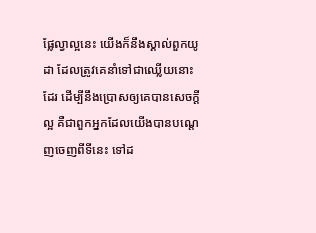ផ្លែល្វាល្អនេះ យើងក៏នឹងស្គាល់ពួកយូដា ដែលត្រូវគេនាំទៅជាឈ្លើយនោះដែរ ដើម្បីនឹងប្រោសឲ្យគេបានសេចក្ដីល្អ គឺជាពួកអ្នកដែលយើងបានបណ្តេញចេញពីទីនេះ ទៅដ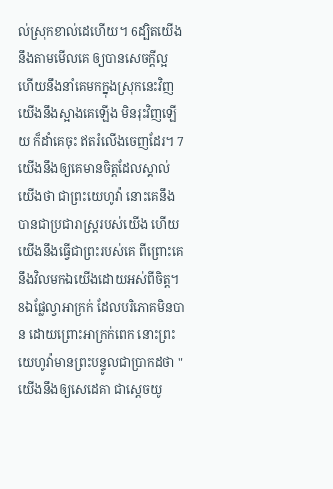ល់ស្រុកខាល់ដេហើយ។ 6ដ្បិតយើងនឹងតាមមើលគេ ឲ្យបានសេចក្ដីល្អ ហើយនឹងនាំគេមកក្នុងស្រុកនេះវិញ យើងនឹងស្អាងគេឡើង មិនរុះវិញឡើយ ក៏ដាំគេចុះ ឥតរំលើងចេញដែរ។ 7យើងនឹងឲ្យគេមានចិត្តដែលស្គាល់យើងថា ជាព្រះយេហូវ៉ា នោះគេនឹងបានជាប្រជារាស្ត្ររបស់យើង ហើយយើងនឹងធ្វើជាព្រះរបស់គេ ពីព្រោះគេនឹងវិលមកឯយើងដោយអស់ពីចិត្ត។
8ឯផ្លែល្វាអាក្រក់ ដែលបរិភោគមិនបាន ដោយព្រោះអាក្រក់ពេក នោះព្រះយេហូវ៉ាមានព្រះបន្ទូលជាប្រាកដថា "យើងនឹងឲ្យសេដេគា ជាស្តេចយូ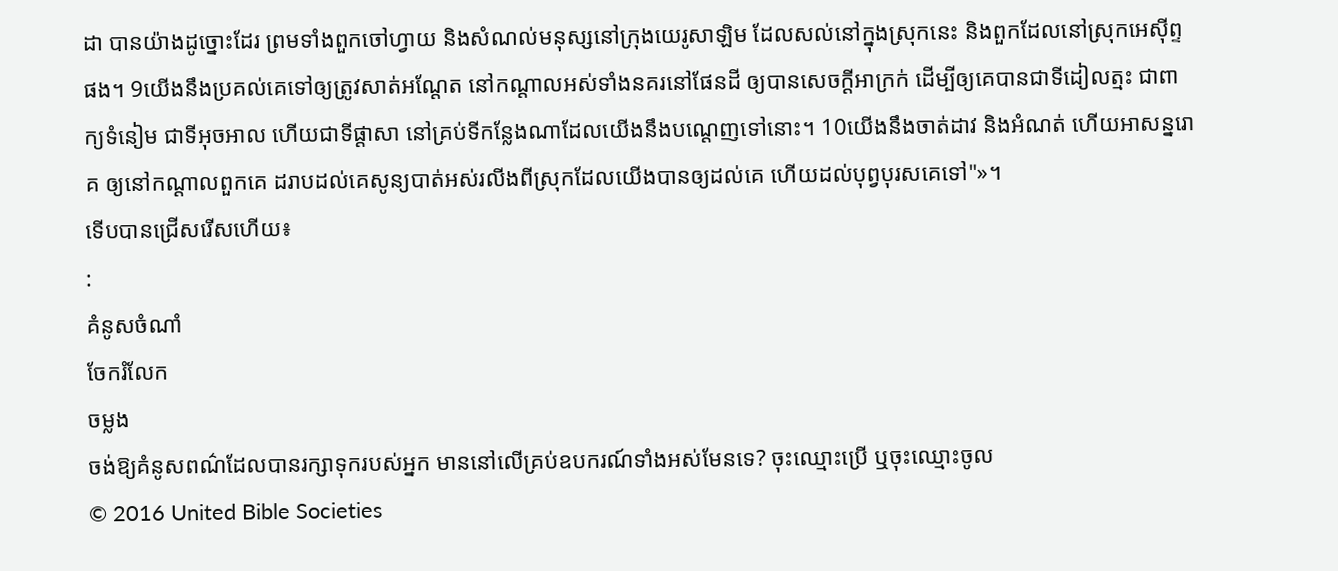ដា បានយ៉ាងដូច្នោះដែរ ព្រមទាំងពួកចៅហ្វាយ និងសំណល់មនុស្សនៅក្រុងយេរូសាឡិម ដែលសល់នៅក្នុងស្រុកនេះ និងពួកដែលនៅស្រុកអេស៊ីព្ទផង។ 9យើងនឹងប្រគល់គេទៅឲ្យត្រូវសាត់អណ្តែត នៅកណ្ដាលអស់ទាំងនគរនៅផែនដី ឲ្យបានសេចក្ដីអាក្រក់ ដើម្បីឲ្យគេបានជាទីដៀលត្មះ ជាពាក្យទំនៀម ជាទីអុចអាល ហើយជាទីផ្ដាសា នៅគ្រប់ទីកន្លែងណាដែលយើងនឹងបណ្តេញទៅនោះ។ 10យើងនឹងចាត់ដាវ និងអំណត់ ហើយអាសន្នរោគ ឲ្យនៅកណ្ដាលពួកគេ ដរាបដល់គេសូន្យបាត់អស់រលីងពីស្រុកដែលយើងបានឲ្យដល់គេ ហើយដល់បុព្វបុរសគេទៅ"»។
ទើបបានជ្រើសរើសហើយ៖
:
គំនូសចំណាំ
ចែករំលែក
ចម្លង
ចង់ឱ្យគំនូសពណ៌ដែលបានរក្សាទុករបស់អ្នក មាននៅលើគ្រប់ឧបករណ៍ទាំងអស់មែនទេ? ចុះឈ្មោះប្រើ ឬចុះឈ្មោះចូល
© 2016 United Bible Societies